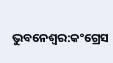ଭୁବନେଶ୍ବର:କଂଗ୍ରେସ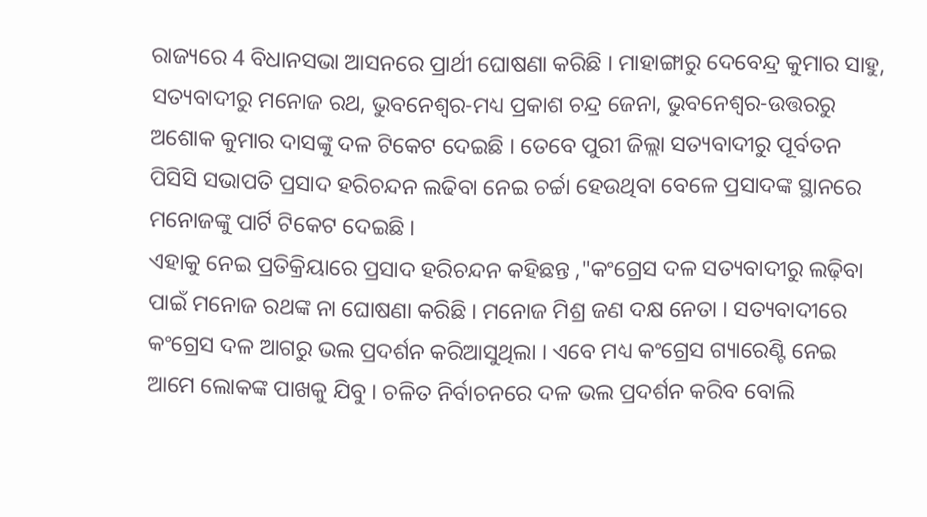ରାଜ୍ୟରେ 4 ବିଧାନସଭା ଆସନରେ ପ୍ରାର୍ଥୀ ଘୋଷଣା କରିଛି । ମାହାଙ୍ଗାରୁ ଦେବେନ୍ଦ୍ର କୁମାର ସାହୁ, ସତ୍ୟବାଦୀରୁ ମନୋଜ ରଥ, ଭୁବନେଶ୍ବର-ମଧ୍ୟ ପ୍ରକାଶ ଚନ୍ଦ୍ର ଜେନା, ଭୁବନେଶ୍ବର-ଉତ୍ତରରୁ ଅଶୋକ କୁମାର ଦାସଙ୍କୁ ଦଳ ଟିକେଟ ଦେଇଛି । ତେବେ ପୁରୀ ଜିଲ୍ଲା ସତ୍ୟବାଦୀରୁ ପୂର୍ବତନ ପିସିସି ସଭାପତି ପ୍ରସାଦ ହରିଚନ୍ଦନ ଲଢିବା ନେଇ ଚର୍ଚ୍ଚା ହେଉଥିବା ବେଳେ ପ୍ରସାଦଙ୍କ ସ୍ଥାନରେ ମନୋଜଙ୍କୁ ପାର୍ଟି ଟିକେଟ ଦେଇଛି ।
ଏହାକୁ ନେଇ ପ୍ରତିକ୍ରିୟାରେ ପ୍ରସାଦ ହରିଚନ୍ଦନ କହିଛନ୍ତ ,"କଂଗ୍ରେସ ଦଳ ସତ୍ୟବାଦୀରୁ ଲଢ଼ିବା ପାଇଁ ମନୋଜ ରଥଙ୍କ ନା ଘୋଷଣା କରିଛି । ମନୋଜ ମିଶ୍ର ଜଣ ଦକ୍ଷ ନେତା । ସତ୍ୟବାଦୀରେ କଂଗ୍ରେସ ଦଳ ଆଗରୁ ଭଲ ପ୍ରଦର୍ଶନ କରିଆସୁଥିଲା । ଏବେ ମଧ୍ୟ କଂଗ୍ରେସ ଗ୍ୟାରେଣ୍ଟି ନେଇ ଆମେ ଲୋକଙ୍କ ପାଖକୁ ଯିବୁ । ଚଳିତ ନିର୍ବାଚନରେ ଦଳ ଭଲ ପ୍ରଦର୍ଶନ କରିବ ବୋଲି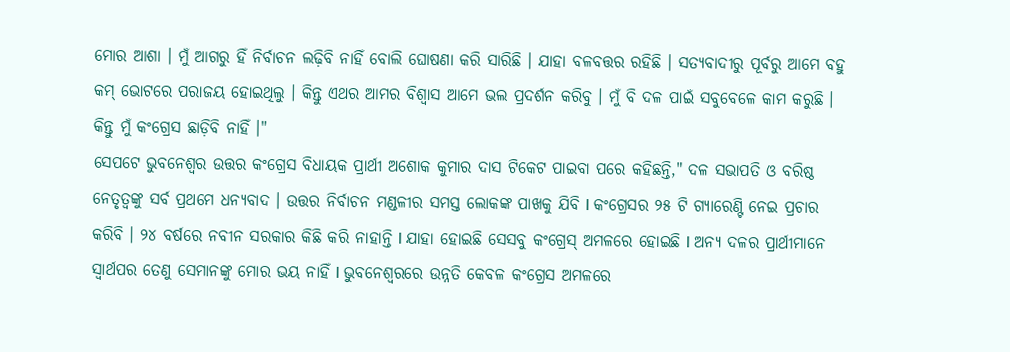ମୋର ଆଶା । ମୁଁ ଆଗରୁ ହିଁ ନିର୍ବାଚନ ଲଢ଼ିବି ନାହିଁ ବୋଲି ଘୋଷଣା କରି ସାରିଛି । ଯାହା ବଳବତ୍ତର ରହିଛି । ସତ୍ୟବାଦୀରୁ ପୂର୍ବରୁ ଆମେ ବହୁ କମ୍ ଭୋଟରେ ପରାଜୟ ହୋଇଥିଲୁ । କିନ୍ତୁ ଏଥର ଆମର ବିଶ୍ୱାସ ଆମେ ଭଲ ପ୍ରଦର୍ଶନ କରିବୁ । ମୁଁ ବି ଦଳ ପାଇଁ ସବୁବେଳେ କାମ କରୁଛି । କିନ୍ତୁ ମୁଁ କଂଗ୍ରେସ ଛାଡ଼ିବି ନାହିଁ ।"
ସେପଟେ ଭୁବନେଶ୍ଵର ଉତ୍ତର କଂଗ୍ରେସ ବିଧାୟକ ପ୍ରାର୍ଥୀ ଅଶୋକ କୁମାର ଦାସ ଟିକେଟ ପାଇବା ପରେ କହିଛନ୍ତି," ଦଳ ସଭାପତି ଓ ବରିଷ୍ଠ ନେତୃତ୍ୱଙ୍କୁ ସର୍ବ ପ୍ରଥମେ ଧନ୍ୟବାଦ । ଉତ୍ତର ନିର୍ବାଚନ ମଣ୍ଡଳୀର ସମସ୍ତ ଲୋକଙ୍କ ପାଖକୁ ଯିବି l କଂଗ୍ରେସର ୨୫ ଟି ଗ୍ୟାରେଣ୍ଟି ନେଇ ପ୍ରଚାର କରିବି । ୨୪ ବର୍ଷରେ ନବୀନ ସରକାର କିଛି କରି ନାହାନ୍ତି l ଯାହା ହୋଇଛି ସେସବୁ କଂଗ୍ରେସ୍ ଅମଳରେ ହୋଇଛି l ଅନ୍ୟ ଦଳର ପ୍ରାର୍ଥୀମାନେ ସ୍ୱାର୍ଥପର ତେଣୁ ସେମାନଙ୍କୁ ମୋର ଭୟ ନାହିଁ l ଭୁବନେଶ୍ଵରରେ ଉନ୍ନତି କେବଳ କଂଗ୍ରେସ ଅମଳରେ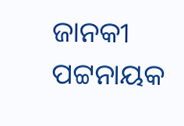ଜାନକୀ ପଟ୍ଟନାୟକ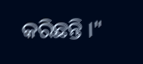କରିଛନ୍ତି ।"